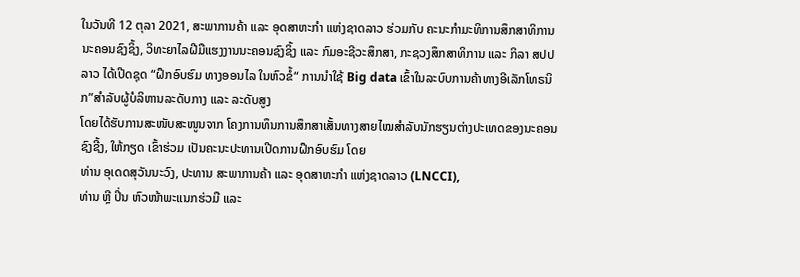ໃນວັນທີ 12 ຕຸລາ 2021, ສະພາການຄ້າ ແລະ ອຸດສາຫະກຳ ແຫ່ງຊາດລາວ ຮ່ວມກັບ ຄະນະກໍາມະທິການສຶກສາທິການນະຄອນຊົງຊິ້ງ, ວິທະຍາໄລຝີມືແຮງງານນະຄອນຊົງຊິ້ງ ແລະ ກົມອະຊີວະສຶກສາ, ກະຊວງສຶກສາທິການ ແລະ ກິລາ ສປປ ລາວ ໄດ້ເປີດຊຸດ “ຝຶກອົບຮົມ ທາງອອນໄລ ໃນຫົວຂໍ້“ ການນໍາໃຊ້ Big data ເຂົ້າໃນລະບົບການຄ້າທາງອີເລັກໂທຣນິກ”ສໍາລັບຜູ້ບໍລິຫານລະດັບກາງ ແລະ ລະດັບສູງ
ໂດຍໄດ້ຮັບການສະໜັບສະໜູນຈາກ ໂຄງການທຶນການສຶກສາເສັ້ນທາງສາຍໄໝສໍາລັບນັກຮຽນຕ່າງປະເທດຂອງນະຄອນຊົງຊີ້ງ, ໃຫ້ກຽດ ເຂົ້າຮ່ວມ ເປັນຄະນະປະທານເປີດການຝຶກອົບຮົມ ໂດຍ
ທ່ານ ອຸເດດສຸວັນນະວົງ, ປະທານ ສະພາການຄ້າ ແລະ ອຸດສາຫະກຳ ແຫ່ງຊາດລາວ (LNCCI),
ທ່ານ ຫຼີ ປິ່ນ ຫົວໜ້າພະແນກຮ່ວມື ແລະ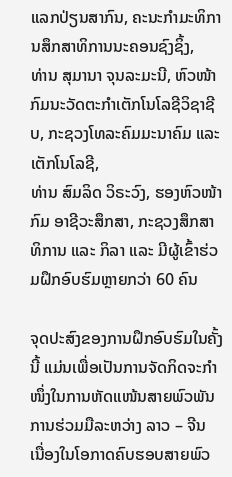ແລກປ່ຽນສາກົນ, ຄະນະກຳມະທິການສຶກສາທິການນະຄອນຊົງຊິ້ງ,
ທ່ານ ສຸມານາ ຈຸນລະມະນີ, ຫົວໜ້າກົມນະວັດຕະກຳເຕັກໂນໂລຊີວິຊາຊີບ, ກະຊວງໂທລະຄົມມະນາຄົມ ແລະ ເຕັກໂນໂລຊີ,
ທ່ານ ສົມລິດ ວິຣະວົງ, ຮອງຫົວໜ້າກົມ ອາຊີວະສຶກສາ, ກະຊວງສຶກສາທິການ ແລະ ກິລາ ແລະ ມີຜູ້ເຂົ້າຮ່ວມຝຶກອົບຮົມຫຼາຍກວ່າ 60 ຄົນ

ຈຸດປະສົງຂອງການຝຶກອົບຮົມໃນຄັ້ງນີ້ ແມ່ນເພື່ອເປັນການຈັດກິດຈະກຳໜຶ່ງໃນການຫັດແໜ້ນສາຍພົວພັນການຮ່ວມມືລະຫວ່າງ ລາວ – ຈີນ ເນື່ອງໃນໂອກາດຄົບຮອບສາຍພົວ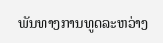ພັນທາງການທູດລະຫວ່າງ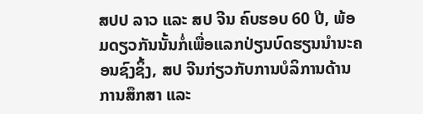ສປປ ລາວ ແລະ ສປ ຈີນ ຄົບຮອບ 60 ປີ, ພ້ອມດຽວກັນນັ້ນກໍ່ເພື່ອແລກປ່ຽນບົດຮຽນນໍານະຄອນຊົງຊິ້ງ, ສປ ຈີນກ່ຽວກັບການບໍລິການດ້ານການສຶກສາ ແລະ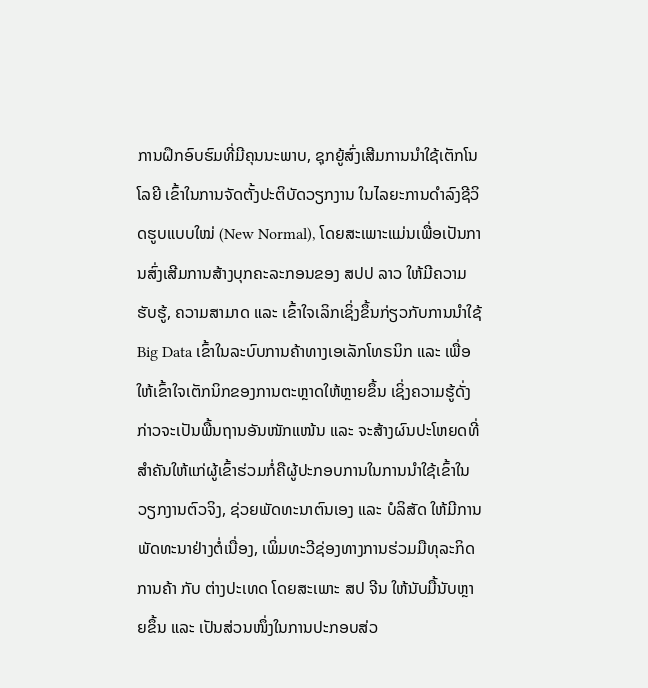ການຝຶກອົບຮົມທີ່ມີຄຸນນະພາບ, ຊຸກຍູ້ສົ່ງເສີມການນໍາໃຊ້ເຕັກໂນໂລຍີ ເຂົ້າໃນການຈັດຕັ້ງປະຕິບັດວຽກງານ ໃນໄລຍະການດຳລົງຊີວິດຮູບແບບໃໝ່ (New Normal), ໂດຍສະເພາະແມ່ນເພື່ອເປັນການສົ່ງເສີມການສ້າງບຸກຄະລະກອນຂອງ ສປປ ລາວ ໃຫ້ມີຄວາມຮັບຮູ້, ຄວາມສາມາດ ແລະ ເຂົ້າໃຈເລິກເຊິ່ງຂຶ້ນກ່ຽວກັບການນໍາໃຊ້ Big Data ເຂົ້າໃນລະບົບການຄ້າທາງເອເລັກໂທຣນິກ ແລະ ເພື່ອໃຫ້ເຂົ້າໃຈເຕັກນິກຂອງການຕະຫຼາດໃຫ້ຫຼາຍຂຶ້ນ ເຊິ່ງຄວາມຮູ້ດັ່ງກ່າວຈະເປັນພື້ນຖານອັນໜັກແໜ້ນ ແລະ ຈະສ້າງຜົນປະໂຫຍດທີ່ສຳຄັນໃຫ້ແກ່ຜູ້ເຂົ້າຮ່ວມກໍ່ຄືຜູ້ປະກອບການໃນການນໍາໃຊ້ເຂົ້າໃນວຽກງານຕົວຈິງ, ຊ່ວຍພັດທະນາຕົນເອງ ແລະ ບໍລິສັດ ໃຫ້ມີການພັດທະນາຢ່າງຕໍ່ເນື່ອງ, ເພິ່ມທະວີຊ່ອງທາງການຮ່ວມມືທຸລະກິດການຄ້າ ກັບ ຕ່າງປະເທດ ໂດຍສະເພາະ ສປ ຈີນ ໃຫ້ນັບມື້ນັບຫຼາຍຂຶ້ນ ແລະ ເປັນສ່ວນໜຶ່ງໃນການປະກອບສ່ວ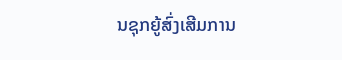ນຊຸກຍູ້ສົ່ງເສີມການ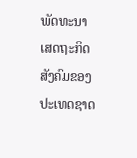ພັດທະນາເສດຖະກິດ ສັງຄົມຂອງປະເທດຊາດ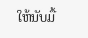ໃຫ້ນັບມື້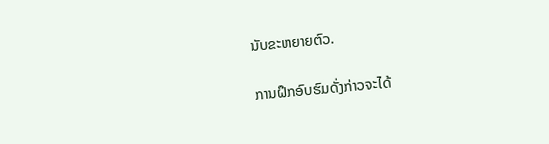ນັບຂະຫຍາຍຕົວ.

ການຝຶກອົບຮົມດັ່ງກ່າວຈະໄດ້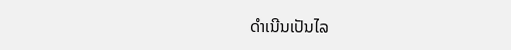ດໍາເນີນເປັນໄລ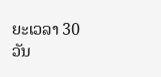ຍະເວລາ 30 ວັນ